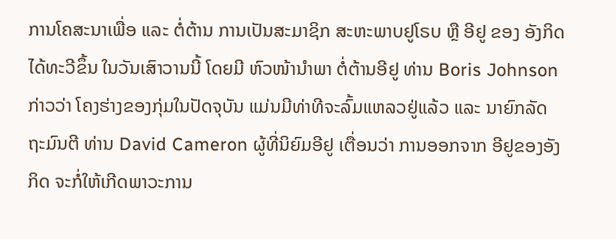ການໂຄສະນາເພື່ອ ແລະ ຕໍ່ຕ້ານ ການເປັນສະມາຊິກ ສະຫະພາບຢູໂຣບ ຫຼື ອີຢູ ຂອງ ອັງກິດ ໄດ້ທະວີຂຶ້ນ ໃນວັນເສົາວານນີ້ ໂດຍມີ ຫົວໜ້ານຳພາ ຕໍ່ຕ້ານອີຢູ ທ່ານ Boris Johnson ກ່າວວ່າ ໂຄງຮ່າງຂອງກຸ່ມໃນປັດຈຸບັນ ແມ່ນມີທ່າທີຈະລົ້ມແຫລວຢູ່ແລ້ວ ແລະ ນາຍົກລັດຖະມົນຕີ ທ່ານ David Cameron ຜູ້ທີ່ນິຍົມອີຢູ ເຕື່ອນວ່າ ການອອກຈາກ ອີຢູຂອງອັງກິດ ຈະກໍ່ໃຫ້ເກີດພາວະການ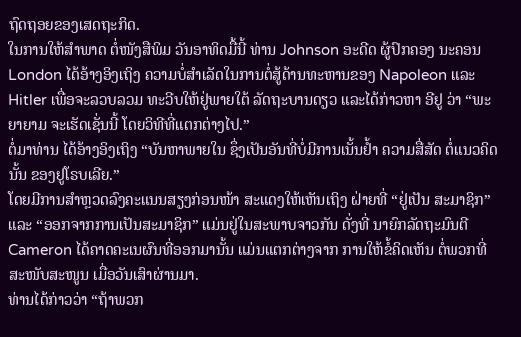ຖົດຖອຍຂອງເສດຖະກິດ.
ໃນການໃຫ້ສຳພາດ ຕໍ່ໜັງສືພິມ ວັນອາທິດມື້ນີ້ ທ່ານ Johnson ອະດີດ ຜູ້ປົກຄອງ ນະຄອນ London ໄດ້ອ້າງອິງເຖິງ ຄວາມບໍ່ສຳເລັດໃນການຕໍ່ສູ້ດ້ານທະຫານຂອງ Napoleon ແລະ Hitler ເພື່ອຈະລວບລວມ ທະວີບໃຫ້ຢູ່ພາຍໃຕ້ ລັດຖະບານດຽວ ແລະໄດ້ກ່າວຫາ ອີຢູ ວ່າ “ພະຍາຍາມ ຈະເຮັດເຊັ່ນນີ້ ໂດຍວິທີທີ່ແຕກຕ່າງໄປ.”
ຕໍ່ມາທ່ານ ໄດ້ອ້າງອິງເຖິງ “ບັນຫາພາຍໃນ ຊຶ່ງເປັນອັນທີ່ບໍ່ມີການເນັ້ນຢ້ຳ ຄວາມສື່ສັດ ຕໍ່ແນວຄິດນັ້ນ ຂອງຢູໂຣບເລີຍ.”
ໂດຍມີການສຳຫຼວດລົງຄະແນນສຽງກ່ອນໜ້າ ສະແດງໃຫ້ເຫັນເຖິງ ຝ່າຍທີ່ “ຢູ່ເປັນ ສະມາຊິກ” ແລະ “ອອກຈາກການເປັນສະມາຊິກ” ແມ່ນຢູ່ໃນສະພາບຈາວກັນ ດັ່ງທີ່ ນາຍົກລັດຖະມົນຕີ Cameron ໄດ້ຄາດຄະເນຜົນທີ່ອອກມານັ້ນ ແມ່ນແຕກຕ່າງຈາກ ການໃຫ້ຂໍ້ຄິດເຫັນ ຕໍ່ພວກທີ່ສະໜັບສະໜູນ ເມື່ອວັນເສົາຜ່ານມາ.
ທ່ານໄດ້ກ່າວວ່າ “ຖ້າພວກ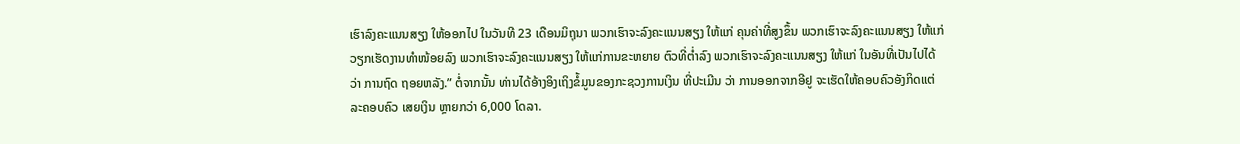ເຮົາລົງຄະແນນສຽງ ໃຫ້ອອກໄປ ໃນວັນທີ 23 ເດືອນມິຖຸນາ ພວກເຮົາຈະລົງຄະແນນສຽງ ໃຫ້ແກ່ ຄຸນຄ່າທີ່ສູງຂຶ້ນ ພວກເຮົາຈະລົງຄະແນນສຽງ ໃຫ້ແກ່ ວຽກເຮັດງານທຳໜ້ອຍລົງ ພວກເຮົາຈະລົງຄະແນນສຽງ ໃຫ້ແກ່ການຂະຫຍາຍ ຕົວທີ່ຕ່ຳລົງ ພວກເຮົາຈະລົງຄະແນນສຽງ ໃຫ້ແກ່ ໃນອັນທີ່ເປັນໄປໄດ້ວ່າ ການຖົດ ຖອຍຫລັງ.” ຕໍ່ຈາກນັ້ນ ທ່ານໄດ້ອ້າງອິງເຖິງຂໍ້ມູນຂອງກະຊວງການເງິນ ທີ່ປະເມີນ ວ່າ ການອອກຈາກອີຢູ ຈະເຮັດໃຫ້ຄອບຄົວອັງກິດແຕ່ລະຄອບຄົວ ເສຍເງິນ ຫຼາຍກວ່າ 6,000 ໂດລາ.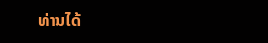ທ່ານໄດ້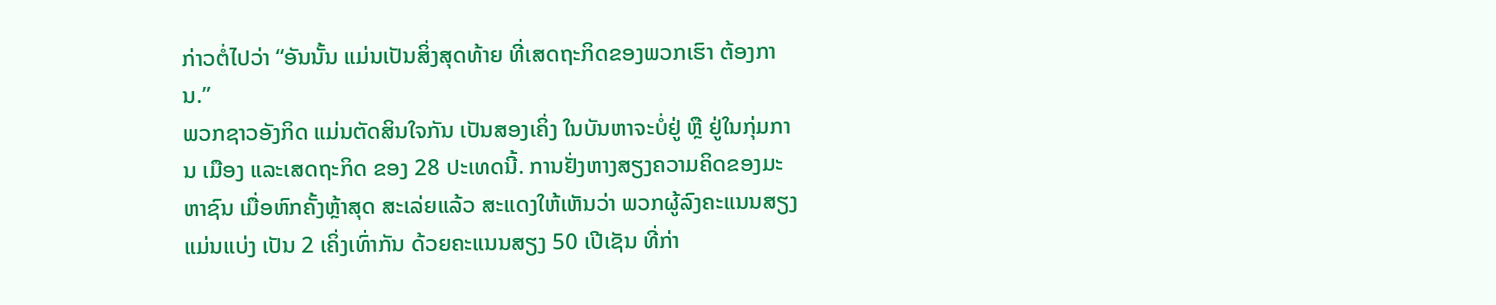ກ່າວຕໍ່ໄປວ່າ “ອັນນັ້ນ ແມ່ນເປັນສິ່ງສຸດທ້າຍ ທີ່ເສດຖະກິດຂອງພວກເຮົາ ຕ້ອງການ.”
ພວກຊາວອັງກິດ ແມ່ນຕັດສິນໃຈກັນ ເປັນສອງເຄິ່ງ ໃນບັນຫາຈະບໍ່ຢູ່ ຫຼື ຢູ່ໃນກຸ່ມການ ເມືອງ ແລະເສດຖະກິດ ຂອງ 28 ປະເທດນີ້. ການຢັ່ງຫາງສຽງຄວາມຄິດຂອງມະຫາຊົນ ເມື່ອຫົກຄັ້ງຫຼ້າສຸດ ສະເລ່ຍແລ້ວ ສະແດງໃຫ້ເຫັນວ່າ ພວກຜູ້ລົງຄະແນນສຽງ ແມ່ນແບ່ງ ເປັນ 2 ເຄິ່ງເທົ່າກັນ ດ້ວຍຄະແນນສຽງ 50 ເປີເຊັນ ທີ່ກ່າ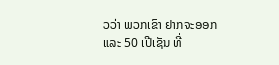ວວ່າ ພວກເຂົາ ຢາກຈະອອກ ແລະ 50 ເປີເຊັນ ທີ່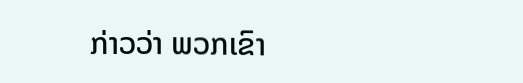ກ່າວວ່າ ພວກເຂົາ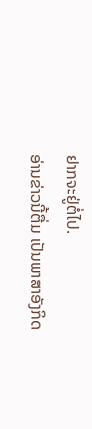ຢາກຈະຢູ່ຕໍ່ໄປ.
ອ່ານຂ່າວນີ້ຕື່ມ ເປັນພາສາອັງກິດ